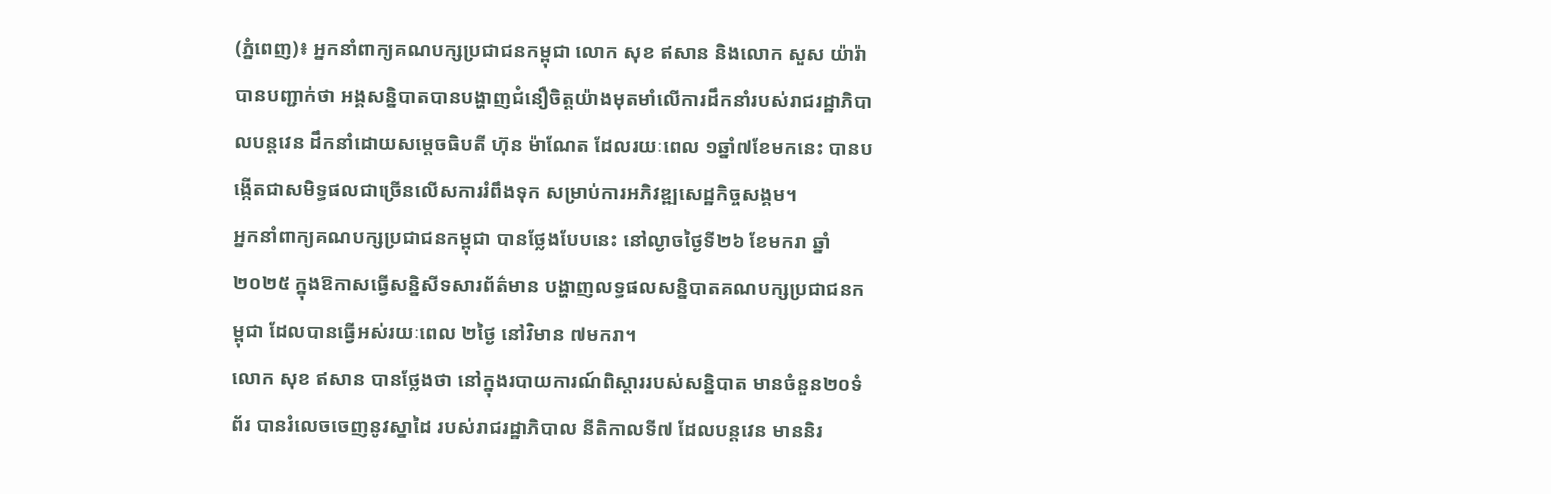(ភ្នំពេញ)៖ អ្នកនាំពាក្យគណបក្សប្រជាជនកម្ពុជា លោក សុខ ឥសាន និងលោក សួស យ៉ារ៉ា បានបញ្ជាក់ថា អង្គសន្និបាតបានបង្ហាញជំនឿចិត្តយ៉ាងមុតមាំលើការដឹកនាំរបស់រាជរដ្ឋាភិបាលបន្តវេន ដឹកនាំដោយសម្តេចធិបតី ហ៊ុន ម៉ាណែត ដែលរយៈពេល ១ឆ្នាំ៧ខែមកនេះ បានបង្កើតជាសមិទ្ធផលជាច្រើនលើសការរំពឹងទុក សម្រាប់ការអភិវឌ្ឍសេដ្ឋកិច្ចសង្គម។
អ្នកនាំពាក្យគណបក្សប្រជាជនកម្ពុជា បានថ្លែងបែបនេះ នៅល្ងាចថ្ងៃទី២៦ ខែមករា ឆ្នាំ២០២៥ ក្នុងឱកាសធ្វើសន្និសីទសារព័ត៌មាន បង្ហាញលទ្ធផលសន្និបាតគណបក្សប្រជាជនកម្ពុជា ដែលបានធ្វើអស់រយៈពេល ២ថ្ងៃ នៅវិមាន ៧មករា។
លោក សុខ ឥសាន បានថ្លែងថា នៅក្នុងរបាយការណ៍ពិស្តាររបស់សន្និបាត មានចំនួន២០ទំព័រ បានរំលេចចេញនូវស្នាដៃ របស់រាជរដ្ឋាភិបាល នីតិកាលទី៧ ដែលបន្តវេន មាននិរ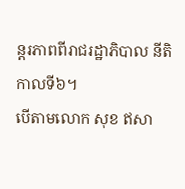ន្តរភាពពីរាជរដ្ឋាភិបាល នីតិកាលទី៦។
បើតាមលោក សុខ ឥសា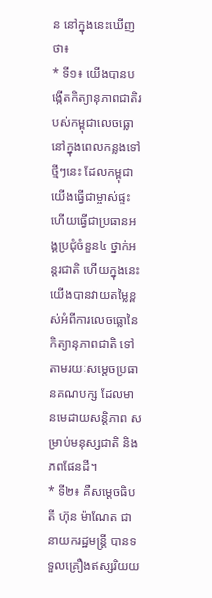ន នៅក្នុងនេះឃើញថា៖
* ទី១៖ យើងបានបង្កើតកិត្យានុភាពជាតិរបស់កម្ពុជាលេចធ្លោនៅក្នុងពេលកន្លងទៅថ្មីៗនេះ ដែលកម្ពុជាយើងធ្វើជាម្ចាស់ផ្ទះ ហើយធ្វើជាប្រធានអង្គប្រជុំចំនួន៤ ថ្នាក់អន្តរជាតិ ហើយក្នុងនេះយើងបានវាយតម្លៃខ្ពស់អំពីការលេចធ្លោនៃកិត្យានុភាពជាតិ ទៅតាមរយៈសម្តេចប្រធានគណបក្ស ដែលមានមេដាយសន្តិភាព សម្រាប់មនុស្សជាតិ និងភពផែនដី។
* ទី២៖ គឺសម្តេចធិបតី ហ៊ុន ម៉ាណែត ជានាយករដ្ឋមន្ត្រី បានទទួលគ្រឿងឥស្សរិយយ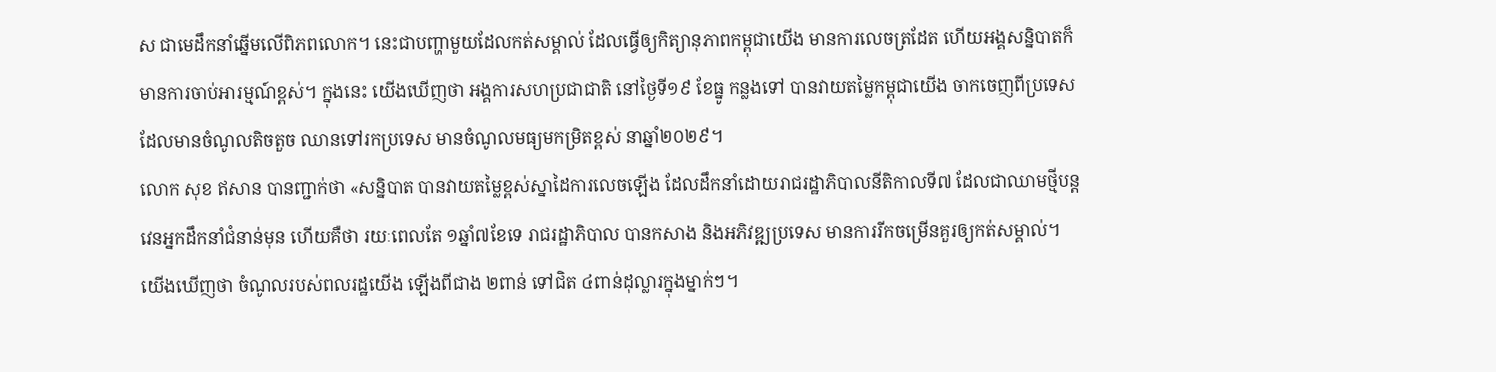ស ជាមេដឹកនាំឆ្នើមលើពិភពលោក។ នេះជាបញ្ហាមួយដែលកត់សម្គាល់ ដែលធ្វើឲ្យកិត្យានុភាពកម្ពុជាយើង មានការលេចត្រដែត ហើយអង្គសន្និបាតក៏មានការចាប់អារម្មណ៍ខ្ពស់។ ក្នុងនេះ យើងឃើញថា អង្គការសហប្រជាជាតិ នៅថ្ងៃទី១៩ ខែធ្នូ កន្លងទៅ បានវាយតម្លៃកម្ពុជាយើង ចាកចេញពីប្រទេសដែលមានចំណូលតិចតួច ឈានទៅរកប្រទេស មានចំណូលមធ្យមកម្រិតខ្ពស់ នាឆ្នាំ២០២៩។
លោក សុខ ឥសាន បានញ្ជាក់ថា «សន្និបាត បានវាយតម្លៃខ្ពស់ស្នាដៃការលេចឡើង ដែលដឹកនាំដោយរាជរដ្ឋាភិបាលនីតិកាលទី៧ ដែលជាឈាមថ្មីបន្តវេនអ្នកដឹកនាំជំនាន់មុន ហើយគឺថា រយៈពេលតែ ១ឆ្នាំ៧ខែទេ រាជរដ្ឋាភិបាល បានកសាង និងអភិវឌ្ឍប្រទេស មានការរីកចម្រើនគួរឲ្យកត់សម្គាល់។ យើងឃើញថា ចំណូលរបស់ពលរដ្ឋយើង ឡើងពីជាង ២ពាន់ ទៅជិត ៤ពាន់ដុល្លារក្នុងម្នាក់ៗ។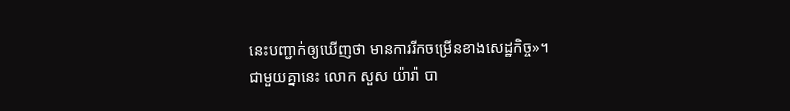នេះបញ្ជាក់ឲ្យឃើញថា មានការរីកចម្រើនខាងសេដ្ឋកិច្ច»។
ជាមួយគ្នានេះ លោក សួស យ៉ារ៉ា បា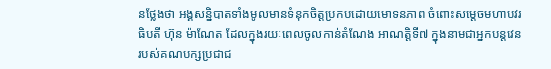នថ្លែងថា អង្គសន្និបាតទាំងមូលមានទំនុកចិត្តប្រកបដោយមោទនភាព ចំពោះសម្តេចមហាបវរធិបតី ហ៊ុន ម៉ាណែត ដែលក្នុងរយៈពេលចូលកាន់តំណែង អាណត្តិទី៧ ក្នុងនាមជាអ្នកបន្តវេនរបស់គណបក្សប្រជាជ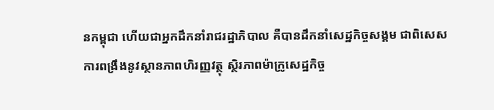នកម្ពុជា ហើយជាអ្នកដឹកនាំរាជរដ្ឋាភិបាល គឺបានដឹកនាំសេដ្ឋកិច្ចសង្គម ជាពិសេសការពង្រឹងនូវស្ថានភាពហិរញ្ញវត្ថុ ស្ថិរភាពម៉ាក្រូសេដ្ឋកិច្ច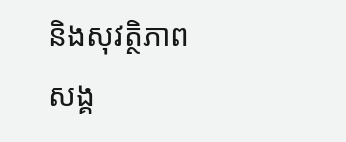និងសុវត្ថិភាពសង្គ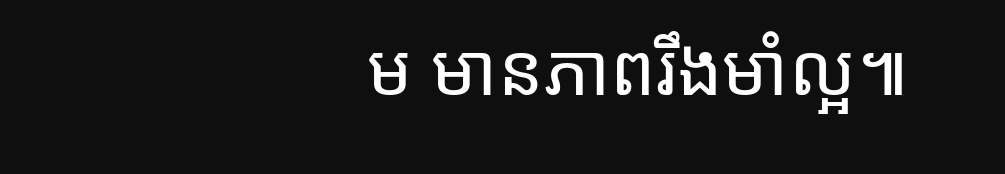ម មានភាពរឹងមាំល្អ៕